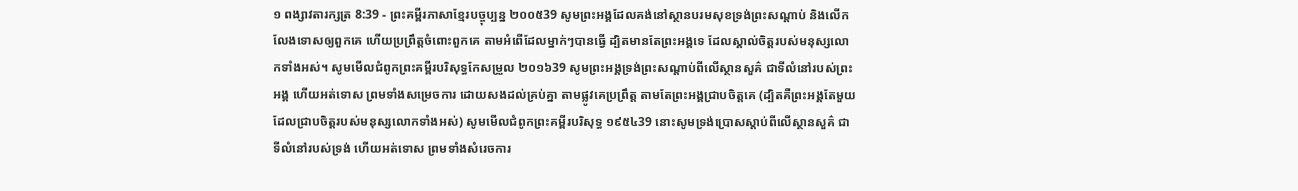១ ពង្សាវតារក្សត្រ 8:39 - ព្រះគម្ពីរភាសាខ្មែរបច្ចុប្បន្ន ២០០៥39 សូមព្រះអង្គដែលគង់នៅស្ថានបរមសុខទ្រង់ព្រះសណ្ដាប់ និងលើកលែងទោសឲ្យពួកគេ ហើយប្រព្រឹត្តចំពោះពួកគេ តាមអំពើដែលម្នាក់ៗបានធ្វើ ដ្បិតមានតែព្រះអង្គទេ ដែលស្គាល់ចិត្តរបស់មនុស្សលោកទាំងអស់។ សូមមើលជំពូកព្រះគម្ពីរបរិសុទ្ធកែសម្រួល ២០១៦39 សូមព្រះអង្គទ្រង់ព្រះសណ្ដាប់ពីលើស្ថានសួគ៌ ជាទីលំនៅរបស់ព្រះអង្គ ហើយអត់ទោស ព្រមទាំងសម្រេចការ ដោយសងដល់គ្រប់គ្នា តាមផ្លូវគេប្រព្រឹត្ត តាមតែព្រះអង្គជ្រាបចិត្តគេ (ដ្បិតគឺព្រះអង្គតែមួយ ដែលជ្រាបចិត្តរបស់មនុស្សលោកទាំងអស់) សូមមើលជំពូកព្រះគម្ពីរបរិសុទ្ធ ១៩៥៤39 នោះសូមទ្រង់ប្រោសស្តាប់ពីលើស្ថានសួគ៌ ជាទីលំនៅរបស់ទ្រង់ ហើយអត់ទោស ព្រមទាំងសំរេចការ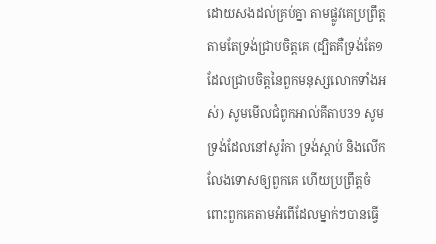ដោយសងដល់គ្រប់គ្នា តាមផ្លូវគេប្រព្រឹត្ត តាមតែទ្រង់ជ្រាបចិត្តគេ (ដ្បិតគឺទ្រង់តែ១ ដែលជ្រាបចិត្តនៃពួកមនុស្សលោកទាំងអស់) សូមមើលជំពូកអាល់គីតាប39 សូមទ្រង់ដែលនៅសូរ៉កា ទ្រង់ស្តាប់ និងលើកលែងទោសឲ្យពួកគេ ហើយប្រព្រឹត្តចំពោះពួកគេតាមអំពើដែលម្នាក់ៗបានធ្វើ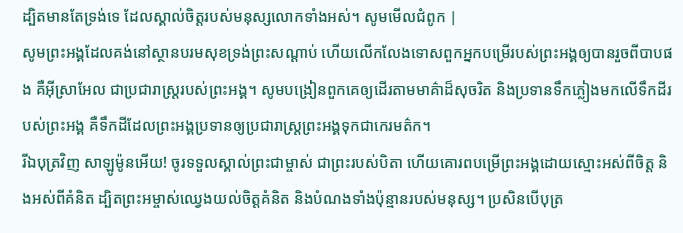ដ្បិតមានតែទ្រង់ទេ ដែលស្គាល់ចិត្តរបស់មនុស្សលោកទាំងអស់។ សូមមើលជំពូក |
សូមព្រះអង្គដែលគង់នៅស្ថានបរមសុខទ្រង់ព្រះសណ្ដាប់ ហើយលើកលែងទោសពួកអ្នកបម្រើរបស់ព្រះអង្គឲ្យបានរួចពីបាបផង គឺអ៊ីស្រាអែល ជាប្រជារាស្ត្ររបស់ព្រះអង្គ។ សូមបង្រៀនពួកគេឲ្យដើរតាមមាគ៌ាដ៏សុចរិត និងប្រទានទឹកភ្លៀងមកលើទឹកដីរបស់ព្រះអង្គ គឺទឹកដីដែលព្រះអង្គប្រទានឲ្យប្រជារាស្ត្រព្រះអង្គទុកជាកេរមត៌ក។
រីឯបុត្រវិញ សាឡូម៉ូនអើយ! ចូរទទួលស្គាល់ព្រះជាម្ចាស់ ជាព្រះរបស់បិតា ហើយគោរពបម្រើព្រះអង្គដោយស្មោះអស់ពីចិត្ត និងអស់ពីគំនិត ដ្បិតព្រះអម្ចាស់ឈ្វេងយល់ចិត្តគំនិត និងបំណងទាំងប៉ុន្មានរបស់មនុស្ស។ ប្រសិនបើបុត្រ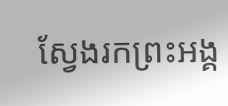ស្វែងរកព្រះអង្គ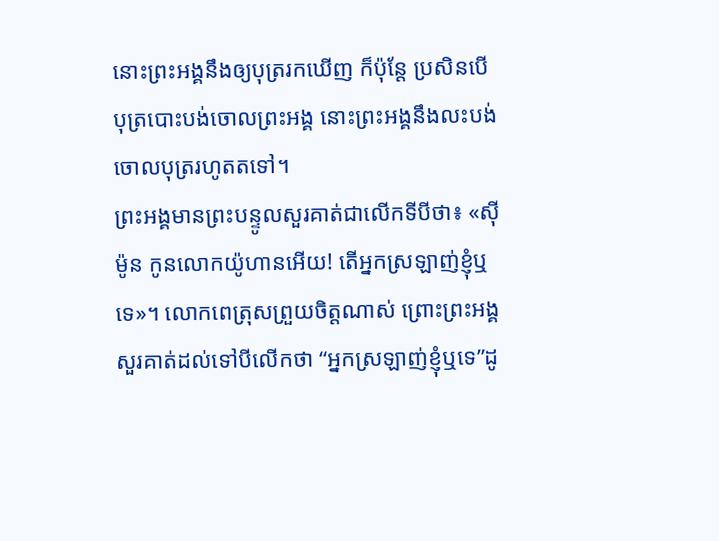នោះព្រះអង្គនឹងឲ្យបុត្ររកឃើញ ក៏ប៉ុន្តែ ប្រសិនបើបុត្របោះបង់ចោលព្រះអង្គ នោះព្រះអង្គនឹងលះបង់ចោលបុត្ររហូតតទៅ។
ព្រះអង្គមានព្រះបន្ទូលសួរគាត់ជាលើកទីបីថា៖ «ស៊ីម៉ូន កូនលោកយ៉ូហានអើយ! តើអ្នកស្រឡាញ់ខ្ញុំឬទេ»។ លោកពេត្រុសព្រួយចិត្តណាស់ ព្រោះព្រះអង្គសួរគាត់ដល់ទៅបីលើកថា “អ្នកស្រឡាញ់ខ្ញុំឬទេ”ដូ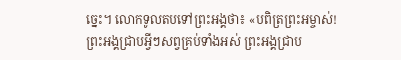ច្នេះ។ លោកទូលតបទៅព្រះអង្គថា៖ «បពិត្រព្រះអម្ចាស់! ព្រះអង្គជ្រាបអ្វីៗសព្វគ្រប់ទាំងអស់ ព្រះអង្គជ្រាប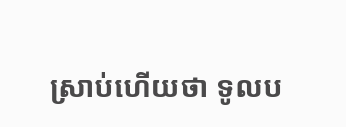ស្រាប់ហើយថា ទូលប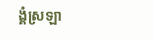ង្គំស្រឡា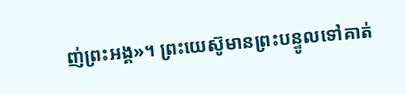ញ់ព្រះអង្គ»។ ព្រះយេស៊ូមានព្រះបន្ទូលទៅគាត់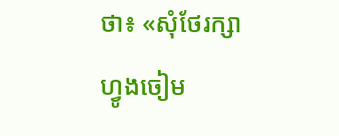ថា៖ «សុំថែរក្សាហ្វូងចៀម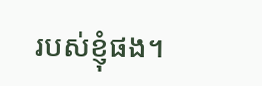របស់ខ្ញុំផង។